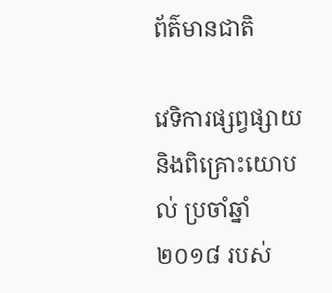ព័ត៌មានជាតិ

វេទិការផ្សព្វផ្សាយ និងពិគ្រោះយោបល់ ប្រចាំឆ្នាំ ២០១៨ របស់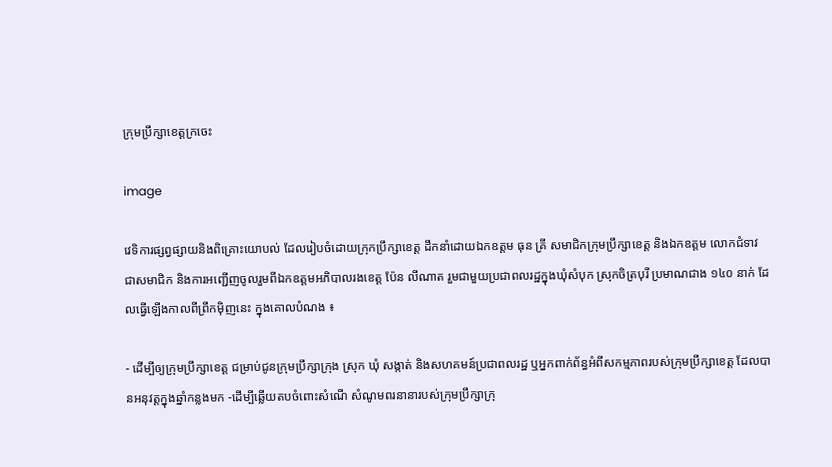ក្រុមប្រឹក្សាខេត្តក្រចេះ

image

វេទិការផ្សព្វផ្សាយនិងពិគ្រោះយោបល់ ដែលរៀបចំដោយក្រុកប្រឹក្សាខេត្ត ដឹកនាំដោយឯកឧត្តម ធុន គ្រី សមាជិកក្រុមប្រឹក្សាខេត្ត និងឯកឧត្តម លោកជំទាវ ជាសមាជិក និងការអញ្ជើញចូលរួមពីឯកឧត្តមអភិបាលរងខេត្ត ប៉ែន លីណាត រួមជាមួយប្រជាពលរដ្ឋក្នុងឃុំសំបុក ស្រុកចិត្របុរី ប្រមាណជាង ១៤០ នាក់ ដែលធ្វើឡើងកាលពីព្រឹកម៉ិញនេះ ក្នុងគោលបំណង ៖

- ដើម្បីឲ្យក្រុមប្រឹក្សាខេត្ត ជម្រាប់ជូនក្រុមប្រឹក្សាក្រុង ស្រុក ឃុំ សង្កាត់ និងសហគមន៍ប្រជាពលរដ្ឋ ឬអ្នកពាក់ព័ន្ធអំពីសកម្មភាពរបស់ក្រុមប្រឹក្សាខេត្ត ដែលបានអនុវត្តក្នុងឆ្នាំកន្លងមក -ដើម្បីឆ្លើយតបចំពោះសំណើ សំណូមពរនានារបស់ក្រុមប្រឹក្សាក្រុ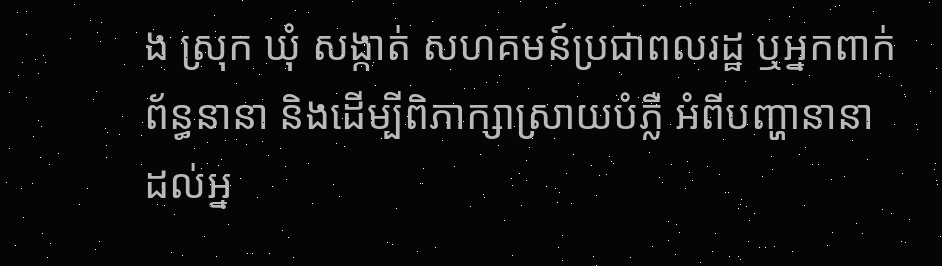ង ស្រុក ឃុំ សង្កាត់ សហគមន៍ប្រជាពលរដ្ឋ ឬអ្នកពាក់ព័ន្ធនានា និងដើម្បីពិភាក្សាស្រាយបំភ្លឺ អំពីបញ្ហានានាដល់អ្ន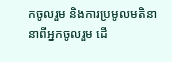កចូលរួម និងការប្រមូលមតិនានាពីអ្នកចូលរួម ដើ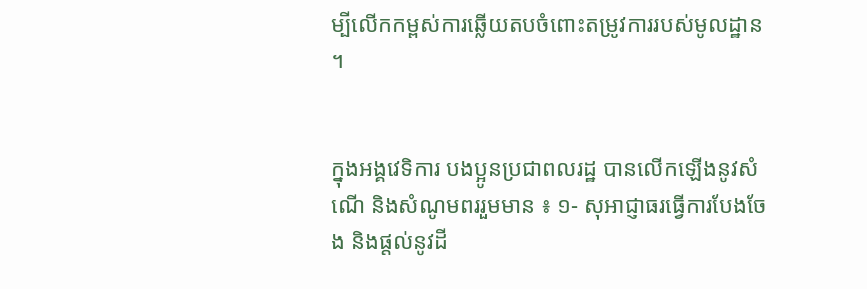ម្បីលើកកម្ពស់ការឆ្លើយតបចំពោះតម្រូវការរបស់មូលដ្ឋាន ។


ក្នុងអង្គវេទិការ បងប្អូនប្រជាពលរដ្ឋ បានលើកឡើងនូវសំណើ និងសំណូមពររួមមាន ៖ ១- សុអាជ្ញាធរធ្វើការបែងចែង និងផ្តល់នូវដី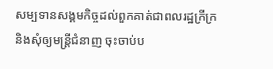សម្បទានសង្គមកិច្ចដល់ពួកគាត់ជាពលរដ្ឋក្រីក្រ និងសុំឲ្យមន្រ្តីជំនាញ ចុះចាប់ប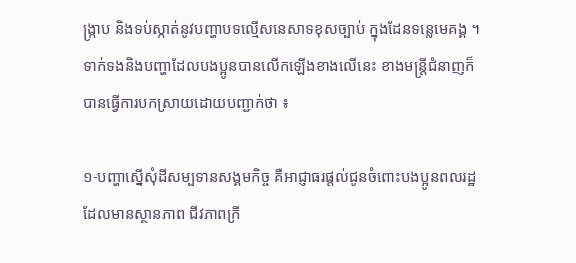ង្ក្រាប និងទប់ស្កាត់នូវបញ្ហាបទល្មើសនេសាទខុសច្បាប់ ក្នុងដែនទន្លេមេគង្គ ។ ទាក់ទងនិងបញ្ហាដែលបងប្អូនបានលើកឡើងខាងលើនេះ ខាងមន្រ្តីជំនាញក៏បានធ្វើការបកស្រាយដោយបញ្ជាក់ថា ៖

១-បញ្ហាស្នើសុំដីសម្បទានសង្គមកិច្ច គឺអាជ្ញាធរផ្តល់ជូនចំពោះបងប្អូនពលរដ្ឋដែលមានស្ថានភាព ជីវភាពក្រី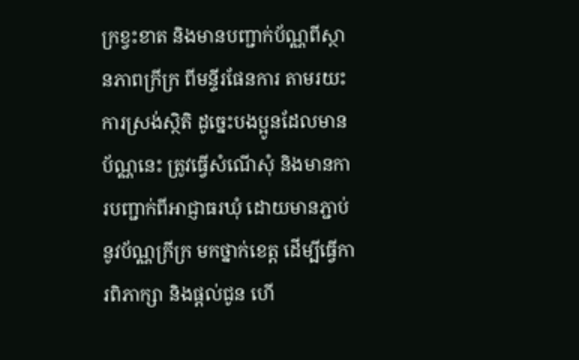ក្រខ្វះខាត និងមានបញ្ជាក់ប័ណ្ណពីស្ថានភាពក្រីក្រ ពីមន្ទីរផែនការ តាមរយះការស្រង់ស្ថិតិ ដូច្នេះបងប្អូនដែលមានប័ណ្ណនេះ ត្រូវធ្វើសំណើសុំ និងមានការបញ្ជាក់ពីអាជ្ញាធរឃុំ ដោយមានភ្ជាប់នូវប័ណ្ណក្រីក្រ មកថ្នាក់ខេត្ត ដើម្បីធ្វើការពិភាក្សា និងផ្តល់ជូន ហើ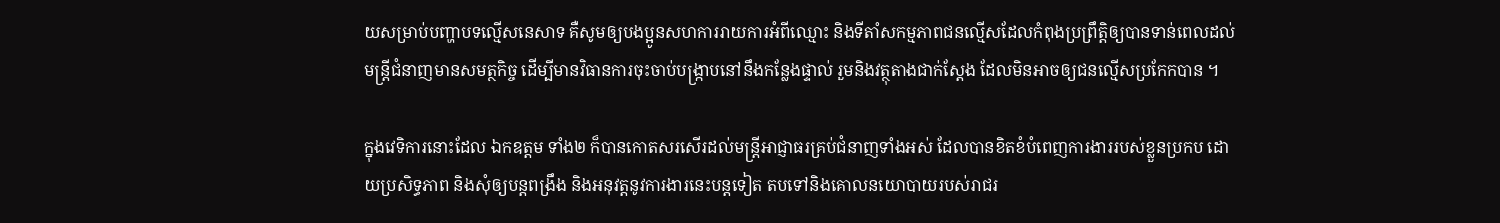យសម្រាប់បញ្ហាបទល្មើសនេសាទ គឺសូមឲ្យបងប្អូនសហការរាយការអំពីឈ្មោះ និងទីតាំសកម្មភាពជនល្មើសដែលកំពុងប្រព្រឹត្តិឲ្យបានទាន់ពេលដល់មន្រ្តីជំនាញមានសមត្ថកិច្ច ដើម្បីមានវិធានការចុះចាប់បង្ក្រាបនៅនឹងកន្លែងផ្ទាល់ រួមនិងវត្ថុតាងជាក់ស្តែង ដែលមិនអាចឲ្យជនល្មើសប្រកែកបាន ។

ក្នុងវេទិការនោះដែល ឯកឧត្តម ទាំង២ ក៏បានកោតសរសើរដល់មន្រ្តីអាជ្ញាធរគ្រប់ជំនាញទាំងអស់ ដែលបានខិតខំបំពេញការងាររបស់ខ្លួនប្រកប ដោយប្រសិទ្ធភាព និងសុំឲ្យបន្តពង្រឹង និងអនុវត្តនូវការងារនេះបន្តទៀត តបទៅនិងគោលនយោបាយរបស់រាជរ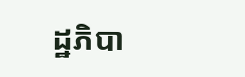ដ្ឋភិបា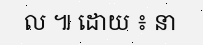ល ៕ ដោយ ៖ នា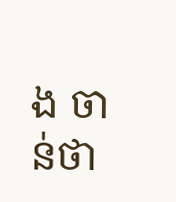ង ចាន់ថា